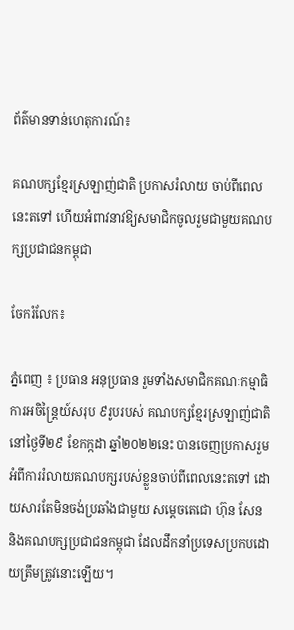ព័ត៌មានទាន់ហេតុការណ៍៖

គណបក្សខ្មែរស្រឡាញ់ជាតិ ប្រកាសរំលាយ ចាប់ពីពេលនេះតទៅ ហើយអំពាវនាវឱ្យសមាជិកចូលរួមជាមួយគណបក្សប្រជាជនកម្ពុជា

ចែករំលែក៖

ភ្នំពេញ ៖ ប្រធាន អនុប្រធាន រួមទាំងសមាជិកគណៈកម្មាធិការអចិន្ត្រៃយ៍សរុប ៩រូបរបស់ គណបក្សខ្មែរស្រឡាញ់ជាតិ នៅថ្ងៃទី២៩ ខែកក្កដា ឆ្នាំ២០២២នេះ បានចេញប្រកាសរួមអំពីការរំលាយគណបក្សរបស់ខ្លួនចាប់ពីពេលនេះតទៅ ដោយសារតែមិនចង់ប្រឆាំងជាមួយ សម្ដេចតេជោ ហ៊ុន សែន និងគណបក្សប្រជាជនកម្ពុជា ដែលដឹកនាំប្រទេសប្រកបដោយត្រឹមត្រូវនោះឡើយ។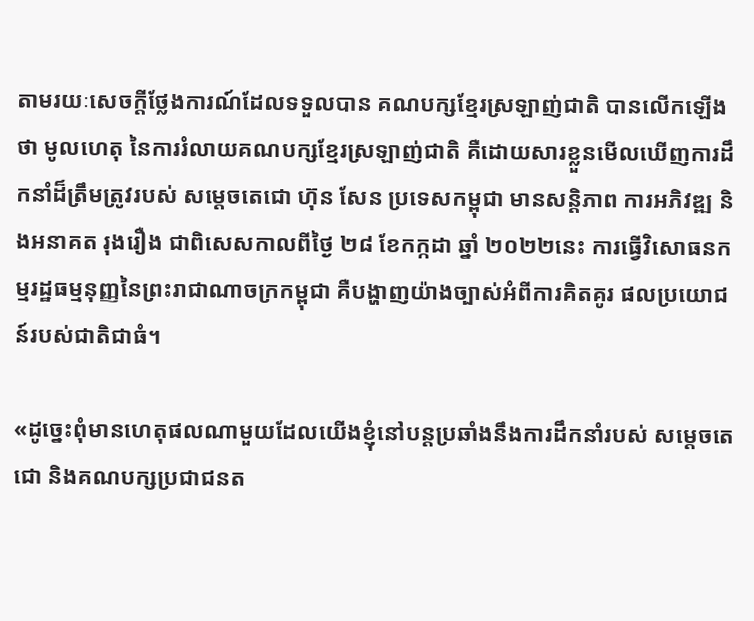តាមរយៈសេចក្តីថ្លែងការណ៍ដែលទទួលបាន គណបក្សខ្មែរស្រឡាញ់ជាតិ បានលើកឡើងថា មូលហេតុ នៃការរំលាយគណបក្សខ្មែរស្រឡាញ់ជាតិ គឺដោយសារខ្លួនមើលឃើញការដឹកនាំដ៏ត្រឹមត្រូវរបស់ សម្តេចតេជោ ហ៊ុន សែន ប្រទេសកម្ពុជា មានសន្តិភាព ការអភិវឌ្ឍ និងអនាគត រុងរឿង ជាពិសេសកាលពីថ្ងៃ ២៨ ខែកក្កដា ឆ្នាំ ២០២២នេះ ការធ្វើវិសោធនកម្មរដ្ឋធម្មនុញ្ញនៃព្រះរាជាណាចក្រកម្ពុជា គឺបង្ហាញយ៉ាងច្បាស់អំពីការគិតគូរ ផលប្រយោជន៍របស់ជាតិជាធំ។

«ដូច្នេះពុំមានហេតុផលណាមួយដែលយើងខ្ញុំនៅបន្តប្រឆាំងនឹងការដឹកនាំរបស់ សម្ដេចតេជោ និងគណបក្សប្រជាជនត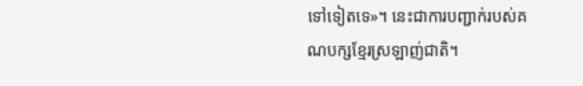ទៅទៀតទេ»។ នេះជាការបញ្ជាក់របស់គណបក្សខ្មែរស្រឡាញ់ជាតិ។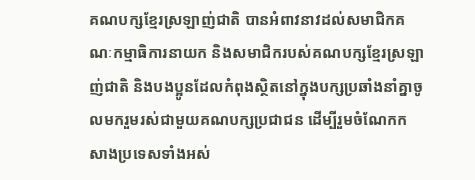គណបក្សខ្មែរស្រឡាញ់ជាតិ បានអំពាវនាវដល់សមាជិកគណៈកម្មាធិការនាយក និងសមាជិករបស់គណបក្សខ្មែរស្រឡាញ់ជាតិ និងបងប្អូនដែលកំពុងស្ថិតនៅក្នុងបក្សប្រឆាំងនាំគ្នាចូលមករួមរស់ជាមួយគណបក្សប្រជាជន ដើម្បីរួមចំណែកកសាងប្រទេសទាំងអស់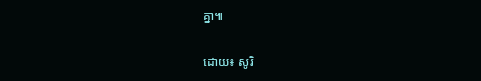គ្នា៕

ដោយ៖ សូរិ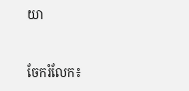យា


ចែករំលែក៖